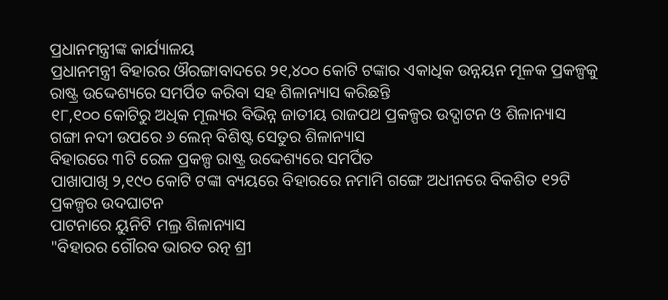ପ୍ରଧାନମନ୍ତ୍ରୀଙ୍କ କାର୍ଯ୍ୟାଳୟ
ପ୍ରଧାନମନ୍ତ୍ରୀ ବିହାରର ଔରଙ୍ଗାବାଦରେ ୨୧,୪୦୦ କୋଟି ଟଙ୍କାର ଏକାଧିକ ଉନ୍ନୟନ ମୂଳକ ପ୍ରକଳ୍ପକୁ ରାଷ୍ଟ୍ର ଉଦ୍ଦେଶ୍ୟରେ ସମର୍ପିତ କରିବା ସହ ଶିଳାନ୍ୟାସ କରିଛନ୍ତି
୧୮,୧୦୦ କୋଟିରୁ ଅଧିକ ମୂଲ୍ୟର ବିଭିନ୍ନ ଜାତୀୟ ରାଜପଥ ପ୍ରକଳ୍ପର ଉଦ୍ଘାଟନ ଓ ଶିଳାନ୍ୟାସ
ଗଙ୍ଗା ନଦୀ ଉପରେ ୬ ଲେନ୍ ବିଶିଷ୍ଟ ସେତୁର ଶିଳାନ୍ୟାସ
ବିହାରରେ ୩ଟି ରେଳ ପ୍ରକଳ୍ପ ରାଷ୍ଟ୍ର ଉଦ୍ଦେଶ୍ୟରେ ସମର୍ପିତ
ପାଖାପାଖି ୨,୧୯୦ କୋଟି ଟଙ୍କା ବ୍ୟୟରେ ବିହାରରେ ନମାମି ଗଙ୍ଗେ ଅଧୀନରେ ବିକଶିତ ୧୨ଟି ପ୍ରକଳ୍ପର ଉଦଘାଟନ
ପାଟନାରେ ୟୁନିଟି ମଲ୍ର ଶିଳାନ୍ୟାସ
"ବିହାରର ଗୌରବ ଭାରତ ରତ୍ନ ଶ୍ରୀ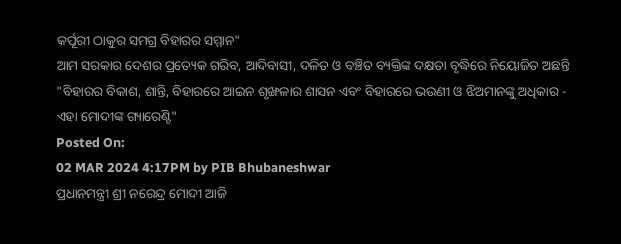କର୍ପୂରୀ ଠାକୁର ସମଗ୍ର ବିହାରର ସମ୍ମାନ"
ଆମ ସରକାର ଦେଶର ପ୍ରତ୍ୟେକ ଗରିବ, ଆଦିବାସୀ, ଦଳିତ ଓ ବଞ୍ଚିତ ବ୍ୟକ୍ତିଙ୍କ ଦକ୍ଷତା ବୃଦ୍ଧିରେ ନିୟୋଜିତ ଅଛନ୍ତି
"ବିହାରର ବିକାଶ, ଶାନ୍ତି, ବିହାରରେ ଆଇନ ଶୃଙ୍ଖଳାର ଶାସନ ଏବଂ ବିହାରରେ ଭଉଣୀ ଓ ଝିଅମାନଙ୍କୁ ଅଧିକାର - ଏହା ମୋଦୀଙ୍କ ଗ୍ୟାରେଣ୍ଟି"
Posted On:
02 MAR 2024 4:17PM by PIB Bhubaneshwar
ପ୍ରଧାନମନ୍ତ୍ରୀ ଶ୍ରୀ ନରେନ୍ଦ୍ର ମୋଦୀ ଆଜି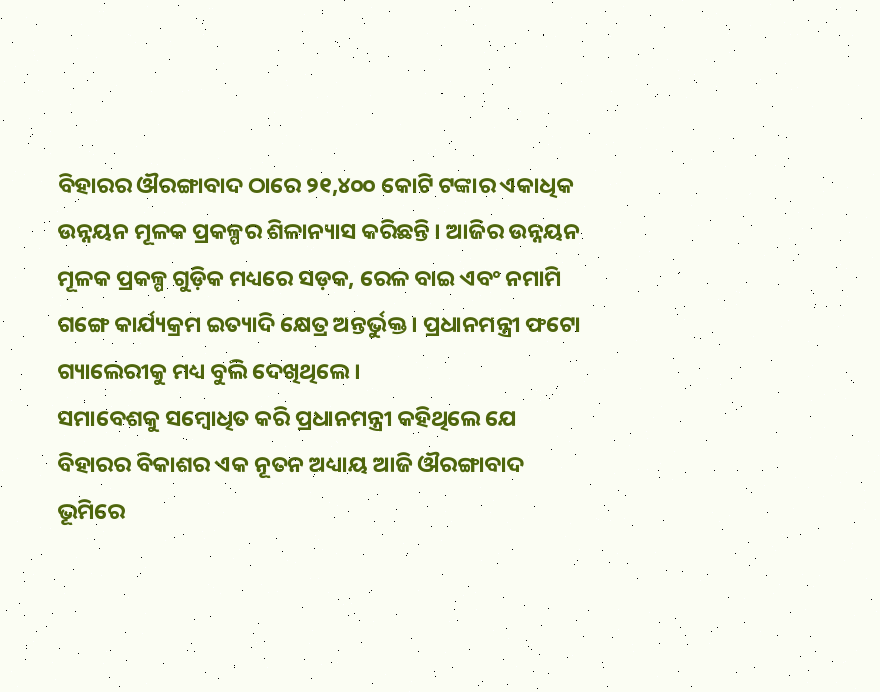ବିହାରର ଔରଙ୍ଗାବାଦ ଠାରେ ୨୧,୪୦୦ କୋଟି ଟଙ୍କାର ଏକାଧିକ ଉନ୍ନୟନ ମୂଳକ ପ୍ରକଳ୍ପର ଶିଳାନ୍ୟାସ କରିଛନ୍ତି । ଆଜିର ଉନ୍ନୟନ ମୂଳକ ପ୍ରକଳ୍ପ ଗୁଡ଼ିକ ମଧ୍ୟରେ ସଡ଼କ, ରେଳ ବାଇ ଏବଂ ନମାମି ଗଙ୍ଗେ କାର୍ଯ୍ୟକ୍ରମ ଇତ୍ୟାଦି କ୍ଷେତ୍ର ଅନ୍ତର୍ଭୁକ୍ତ । ପ୍ରଧାନମନ୍ତ୍ରୀ ଫଟୋ ଗ୍ୟାଲେରୀକୁ ମଧ୍ୟ ବୁଲି ଦେଖିଥିଲେ ।
ସମାବେଶକୁ ସମ୍ବୋଧିତ କରି ପ୍ରଧାନମନ୍ତ୍ରୀ କହିଥିଲେ ଯେ ବିହାରର ବିକାଶର ଏକ ନୂତନ ଅଧ୍ୟାୟ ଆଜି ଔରଙ୍ଗାବାଦ ଭୂମିରେ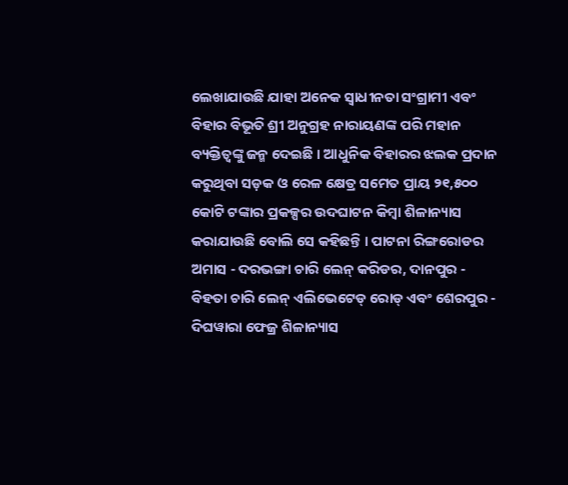ଲେଖାଯାଉଛି ଯାହା ଅନେକ ସ୍ୱାଧୀନତା ସଂଗ୍ରାମୀ ଏବଂ ବିହାର ବିଭୂତି ଶ୍ରୀ ଅନୁଗ୍ରହ ନାରାୟଣଙ୍କ ପରି ମହାନ ବ୍ୟକ୍ତିତ୍ୱଙ୍କୁ ଜନ୍ମ ଦେଇଛି । ଆଧୁନିକ ବିହାରର ଝଲକ ପ୍ରଦାନ କରୁଥିବା ସଡ଼କ ଓ ରେଳ କ୍ଷେତ୍ର ସମେତ ପ୍ରାୟ ୨୧,୫୦୦ କୋଟି ଟଙ୍କାର ପ୍ରକଳ୍ପର ଉଦଘାଟନ କିମ୍ବା ଶିଳାନ୍ୟାସ କରାଯାଉଛି ବୋଲି ସେ କହିଛନ୍ତି । ପାଟନା ରିଙ୍ଗରୋଡର ଅମାସ - ଦରଭଙ୍ଗା ଚାରି ଲେନ୍ କରିଡର, ଦାନପୁର - ବିହତା ଚାରି ଲେନ୍ ଏଲିଭେଟେଡ୍ ରୋଡ୍ ଏବଂ ଶେରପୁର - ଦିଘୱାରା ଫେଜ୍ର ଶିଳାନ୍ୟାସ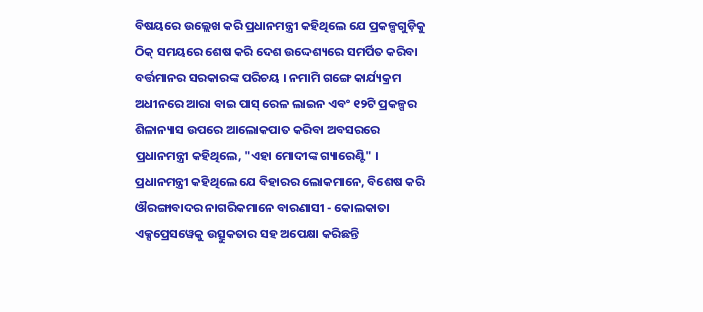ବିଷୟରେ ଉଲ୍ଲେଖ କରି ପ୍ରଧାନମନ୍ତ୍ରୀ କହିଥିଲେ ଯେ ପ୍ରକଳ୍ପଗୁଡ଼ିକୁ ଠିକ୍ ସମୟରେ ଶେଷ କରି ଦେଶ ଉଦ୍ଦେଶ୍ୟରେ ସମର୍ପିତ କରିବା ବର୍ତ୍ତମାନର ସରକାରଙ୍କ ପରିଚୟ । ନମାମି ଗଙ୍ଗେ କାର୍ଯ୍ୟକ୍ରମ ଅଧୀନରେ ଆରା ବାଇ ପାସ୍ ରେଳ ଲାଇନ ଏବଂ ୧୨ଟି ପ୍ରକଳ୍ପର ଶିଳାନ୍ୟାସ ଉପରେ ଆଲୋକପାତ କରିବା ଅବସରରେ ପ୍ରଧାନମନ୍ତ୍ରୀ କହିଥିଲେ, "ଏହା ମୋଦୀଙ୍କ ଗ୍ୟାରେଣ୍ଟି" । ପ୍ରଧାନମନ୍ତ୍ରୀ କହିଥିଲେ ଯେ ବିହାରର ଲୋକମାନେ, ବିଶେଷ କରି ଔରଙ୍ଗାବାଦର ନାଗରିକମାନେ ବାରଣାସୀ - କୋଲକାତା ଏକ୍ସପ୍ରେସୱେକୁ ଉତ୍ସୁକତାର ସହ ଅପେକ୍ଷା କରିଛନ୍ତି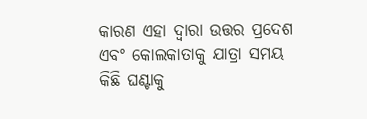କାରଣ ଏହା ଦ୍ୱାରା ଉତ୍ତର ପ୍ରଦେଶ ଏବଂ କୋଲକାତାକୁ ଯାତ୍ରା ସମୟ କିଛି ଘଣ୍ଟାକୁ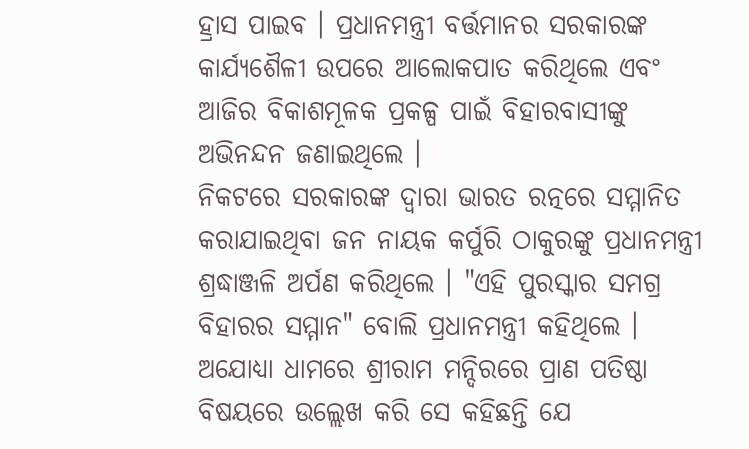ହ୍ରାସ ପାଇବ । ପ୍ରଧାନମନ୍ତ୍ରୀ ବର୍ତ୍ତମାନର ସରକାରଙ୍କ କାର୍ଯ୍ୟଶୈଳୀ ଉପରେ ଆଲୋକପାତ କରିଥିଲେ ଏବଂ ଆଜିର ବିକାଶମୂଳକ ପ୍ରକଳ୍ପ ପାଇଁ ବିହାରବାସୀଙ୍କୁ ଅଭିନନ୍ଦନ ଜଣାଇଥିଲେ ।
ନିକଟରେ ସରକାରଙ୍କ ଦ୍ୱାରା ଭାରତ ରତ୍ନରେ ସମ୍ମାନିତ କରାଯାଇଥିବା ଜନ ନାୟକ କର୍ପୁରି ଠାକୁରଙ୍କୁ ପ୍ରଧାନମନ୍ତ୍ରୀ ଶ୍ରଦ୍ଧାଞ୍ଜଳି ଅର୍ପଣ କରିଥିଲେ । "ଏହି ପୁରସ୍କାର ସମଗ୍ର ବିହାରର ସମ୍ମାନ" ବୋଲି ପ୍ରଧାନମନ୍ତ୍ରୀ କହିଥିଲେ । ଅଯୋଧ୍ୟା ଧାମରେ ଶ୍ରୀରାମ ମନ୍ଦିରରେ ପ୍ରାଣ ପତିଷ୍ଠା ବିଷୟରେ ଉଲ୍ଲେଖ କରି ସେ କହିଛନ୍ତି ଯେ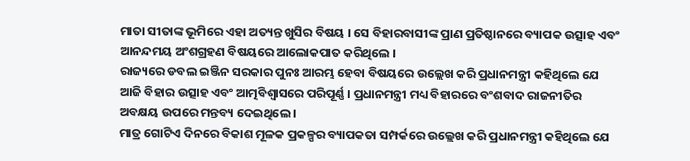ମାତା ସୀତାଙ୍କ ଭୂମିରେ ଏହା ଅତ୍ୟନ୍ତ ଖୁସିର ବିଷୟ । ସେ ବିହାରବାସୀଙ୍କ ପ୍ରାଣ ପ୍ରତିଷ୍ଠାନରେ ବ୍ୟାପକ ଉତ୍ସାହ ଏବଂ ଆନନ୍ଦମୟ ଅଂଶଗ୍ରହଣ ବିଷୟରେ ଆଲୋକପାତ କରିଥିଲେ ।
ରାଜ୍ୟରେ ଡବଲ ଇଞ୍ଜିନ ସରକାର ପୁନଃ ଆରମ୍ଭ ହେବା ବିଷୟରେ ଉଲ୍ଲେଖ କରି ପ୍ରଧାନମନ୍ତ୍ରୀ କହିଥିଲେ ଯେ ଆଜି ବିହାର ଉତ୍ସାହ ଏବଂ ଆତ୍ମବିଶ୍ୱାସରେ ପରିପୂର୍ଣ୍ଣ । ପ୍ରଧାନମନ୍ତ୍ରୀ ମଧ୍ୟ ବିହାରରେ ବଂଶବାଦ ରାଜନୀତିର ଅବକ୍ଷୟ ଉପରେ ମନ୍ତବ୍ୟ ଦେଇଥିଲେ ।
ମାତ୍ର ଗୋଟିଏ ଦିନରେ ବିକାଶ ମୂଳକ ପ୍ରକଳ୍ପର ବ୍ୟାପକତା ସମ୍ପର୍କରେ ଉଲ୍ଲେଖ କରି ପ୍ରଧାନମନ୍ତ୍ରୀ କହିଥିଲେ ଯେ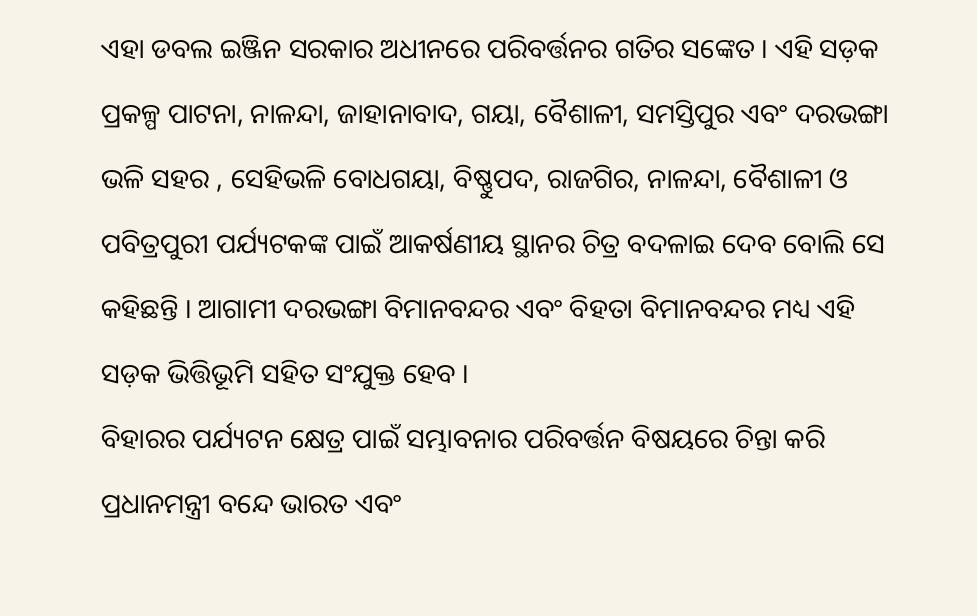ଏହା ଡବଲ ଇଞ୍ଜିନ ସରକାର ଅଧୀନରେ ପରିବର୍ତ୍ତନର ଗତିର ସଙ୍କେତ । ଏହି ସଡ଼କ ପ୍ରକଳ୍ପ ପାଟନା, ନାଳନ୍ଦା, ଜାହାନାବାଦ, ଗୟା, ବୈଶାଳୀ, ସମସ୍ତିପୁର ଏବଂ ଦରଭଙ୍ଗା ଭଳି ସହର , ସେହିଭଳି ବୋଧଗୟା, ବିଷ୍ଣୁପଦ, ରାଜଗିର, ନାଳନ୍ଦା, ବୈଶାଳୀ ଓ ପବିତ୍ରପୁରୀ ପର୍ଯ୍ୟଟକଙ୍କ ପାଇଁ ଆକର୍ଷଣୀୟ ସ୍ଥାନର ଚିତ୍ର ବଦଳାଇ ଦେବ ବୋଲି ସେ କହିଛନ୍ତି । ଆଗାମୀ ଦରଭଙ୍ଗା ବିମାନବନ୍ଦର ଏବଂ ବିହତା ବିମାନବନ୍ଦର ମଧ୍ୟ ଏହି ସଡ଼କ ଭିତ୍ତିଭୂମି ସହିତ ସଂଯୁକ୍ତ ହେବ ।
ବିହାରର ପର୍ଯ୍ୟଟନ କ୍ଷେତ୍ର ପାଇଁ ସମ୍ଭାବନାର ପରିବର୍ତ୍ତନ ବିଷୟରେ ଚିନ୍ତା କରି ପ୍ରଧାନମନ୍ତ୍ରୀ ବନ୍ଦେ ଭାରତ ଏବଂ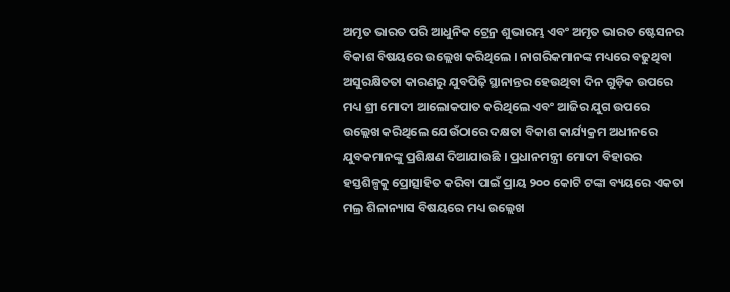ଅମୃତ ଭାରତ ପରି ଆଧୁନିକ ଟ୍ରେନ୍ର ଶୁଭାରମ୍ଭ ଏବଂ ଅମୃତ ଭାରତ ଷ୍ଟେସନର ବିକାଶ ବିଷୟରେ ଉଲ୍ଲେଖ କରିଥିଲେ । ନାଗରିକମାନଙ୍କ ମଧ୍ୟରେ ବଢୁଥିବା ଅସୁରକ୍ଷିତତା କାରଣରୁ ଯୁବପିଢ଼ି ସ୍ଥାନାନ୍ତର ହେଉଥିବା ଦିନ ଗୁଡ଼ିକ ଉପରେ ମଧ୍ୟ ଶ୍ରୀ ମୋଦୀ ଆଲୋକପାତ କରିଥିଲେ ଏବଂ ଆଜିର ଯୁଗ ଉପରେ ଉଲ୍ଲେଖ କରିଥିଲେ ଯେଉଁଠାରେ ଦକ୍ଷତା ବିକାଶ କାର୍ଯ୍ୟକ୍ରମ ଅଧୀନରେ ଯୁବକମାନଙ୍କୁ ପ୍ରଶିକ୍ଷଣ ଦିଆଯାଉଛି । ପ୍ରଧାନମନ୍ତ୍ରୀ ମୋଦୀ ବିହାରର ହସ୍ତଶିଳ୍ପକୁ ପ୍ରୋତ୍ସାହିତ କରିବା ପାଇଁ ପ୍ରାୟ ୨୦୦ କୋଟି ଟଙ୍କା ବ୍ୟୟରେ ଏକତା ମଲ୍ର ଶିଳାନ୍ୟାସ ବିଷୟରେ ମଧ୍ୟ ଉଲ୍ଲେଖ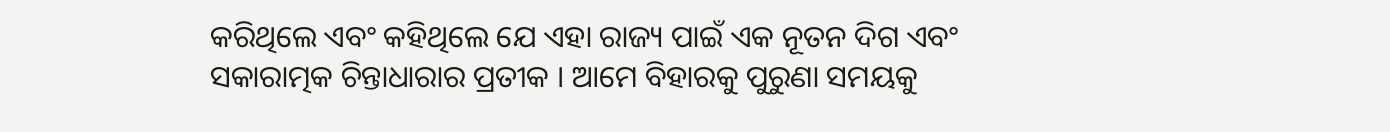କରିଥିଲେ ଏବଂ କହିଥିଲେ ଯେ ଏହା ରାଜ୍ୟ ପାଇଁ ଏକ ନୂତନ ଦିଗ ଏବଂ ସକାରାତ୍ମକ ଚିନ୍ତାଧାରାର ପ୍ରତୀକ । ଆମେ ବିହାରକୁ ପୁରୁଣା ସମୟକୁ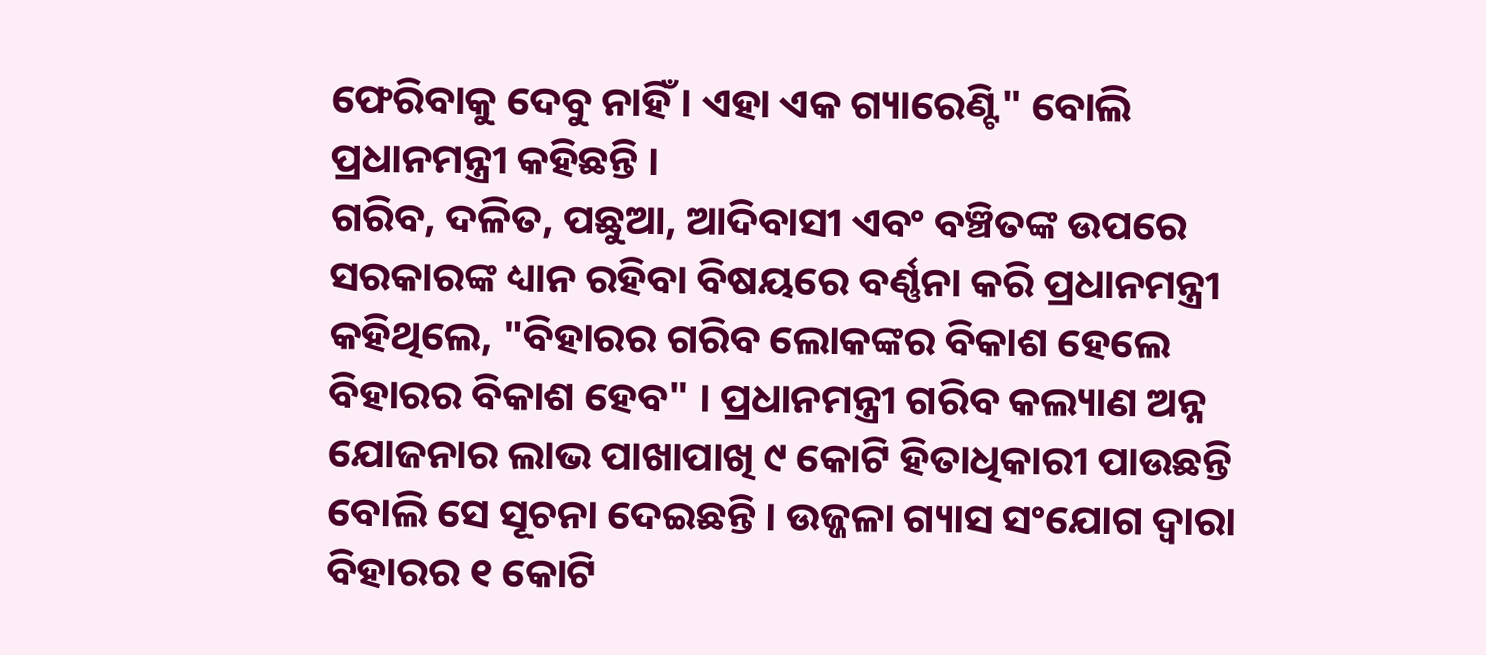ଫେରିବାକୁ ଦେବୁ ନାହିଁ । ଏହା ଏକ ଗ୍ୟାରେଣ୍ଟି" ବୋଲି ପ୍ରଧାନମନ୍ତ୍ରୀ କହିଛନ୍ତି ।
ଗରିବ, ଦଳିତ, ପଛୁଆ, ଆଦିବାସୀ ଏବଂ ବଞ୍ଚିତଙ୍କ ଉପରେ ସରକାରଙ୍କ ଧ୍ୟାନ ରହିବା ବିଷୟରେ ବର୍ଣ୍ଣନା କରି ପ୍ରଧାନମନ୍ତ୍ରୀ କହିଥିଲେ, "ବିହାରର ଗରିବ ଲୋକଙ୍କର ବିକାଶ ହେଲେ ବିହାରର ବିକାଶ ହେବ" । ପ୍ରଧାନମନ୍ତ୍ରୀ ଗରିବ କଲ୍ୟାଣ ଅନ୍ନ ଯୋଜନାର ଲାଭ ପାଖାପାଖି ୯ କୋଟି ହିତାଧିକାରୀ ପାଉଛନ୍ତି ବୋଲି ସେ ସୂଚନା ଦେଇଛନ୍ତି । ଉଜ୍ଜଳା ଗ୍ୟାସ ସଂଯୋଗ ଦ୍ୱାରା ବିହାରର ୧ କୋଟି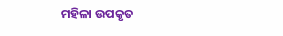ମହିଳା ଉପକୃତ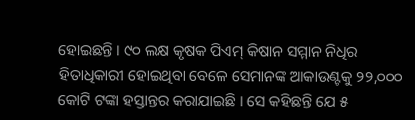ହୋଇଛନ୍ତି । ୯୦ ଲକ୍ଷ କୃଷକ ପିଏମ୍ କିଷାନ ସମ୍ମାନ ନିଧିର ହିତାଧିକାରୀ ହୋଇଥିବା ବେଳେ ସେମାନଙ୍କ ଆକାଉଣ୍ଟକୁ ୨୨,୦୦୦ କୋଟି ଟଙ୍କା ହସ୍ତାନ୍ତର କରାଯାଇଛି । ସେ କହିଛନ୍ତି ଯେ ୫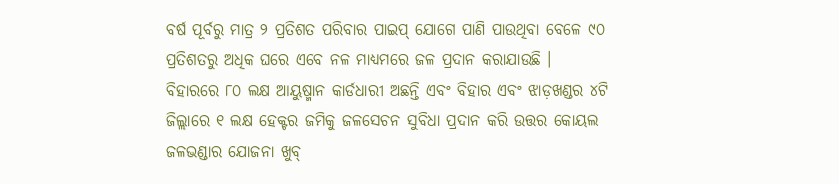ବର୍ଷ ପୂର୍ବରୁ ମାତ୍ର ୨ ପ୍ରତିଶତ ପରିବାର ପାଇପ୍ ଯୋଗେ ପାଣି ପାଉଥିବା ବେଳେ ୯୦ ପ୍ରତିଶତରୁ ଅଧିକ ଘରେ ଏବେ ନଳ ମାଧ୍ୟମରେ ଜଳ ପ୍ରଦାନ କରାଯାଉଛି । ବିହାରରେ ୮୦ ଲକ୍ଷ ଆୟୁଷ୍ମାନ କାର୍ଡଧାରୀ ଅଛନ୍ତି ଏବଂ ବିହାର ଏବଂ ଝାଡ଼ଖଣ୍ଡର ୪ଟି ଜିଲ୍ଲାରେ ୧ ଲକ୍ଷ ହେକ୍ଟର ଜମିକୁ ଜଳସେଚନ ସୁବିଧା ପ୍ରଦାନ କରି ଉତ୍ତର କୋୟଲ ଜଳଭଣ୍ଡାର ଯୋଜନା ଖୁବ୍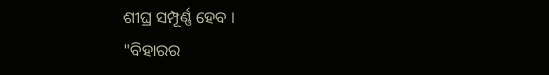ଶୀଘ୍ର ସମ୍ପୂର୍ଣ୍ଣ ହେବ ।
"ବିହାରର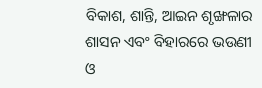ବିକାଶ, ଶାନ୍ତି, ଆଇନ ଶୃଙ୍ଖଳାର ଶାସନ ଏବଂ ବିହାରରେ ଭଉଣୀ ଓ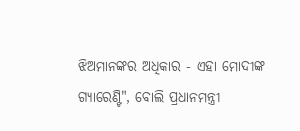ଝିଅମାନଙ୍କର ଅଧିକାର - ଏହା ମୋଦୀଙ୍କ ଗ୍ୟାରେଣ୍ଟି", ବୋଲି ପ୍ରଧାନମନ୍ତ୍ରୀ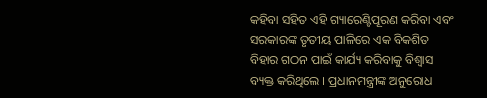କହିବା ସହିତ ଏହି ଗ୍ୟାରେଣ୍ଟିପୂରଣ କରିବା ଏବଂ ସରକାରଙ୍କ ତୃତୀୟ ପାଳିରେ ଏକ ବିକଶିତ ବିହାର ଗଠନ ପାଇଁ କାର୍ଯ୍ୟ କରିବାକୁ ବିଶ୍ୱାସ ବ୍ୟକ୍ତ କରିଥିଲେ । ପ୍ରଧାନମନ୍ତ୍ରୀଙ୍କ ଅନୁରୋଧ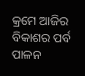କ୍ରମେ ଆଜିର ବିକାଶର ପର୍ବ ପାଳନ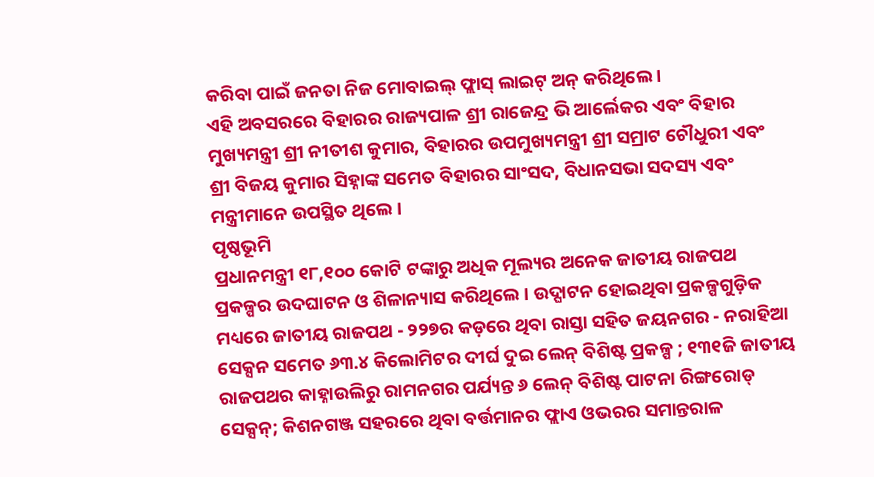କରିବା ପାଇଁ ଜନତା ନିଜ ମୋବାଇଲ୍ ଫ୍ଲାସ୍ ଲାଇଟ୍ ଅନ୍ କରିଥିଲେ ।
ଏହି ଅବସରରେ ବିହାରର ରାଜ୍ୟପାଳ ଶ୍ରୀ ରାଜେନ୍ଦ୍ର ଭି ଆର୍ଲେକର ଏବଂ ବିହାର ମୁଖ୍ୟମନ୍ତ୍ରୀ ଶ୍ରୀ ନୀତୀଶ କୁମାର, ବିହାରର ଉପମୁଖ୍ୟମନ୍ତ୍ରୀ ଶ୍ରୀ ସମ୍ରାଟ ଚୌଧୁରୀ ଏବଂ ଶ୍ରୀ ବିଜୟ କୁମାର ସିହ୍ନାଙ୍କ ସମେତ ବିହାରର ସାଂସଦ, ବିଧାନସଭା ସଦସ୍ୟ ଏବଂ ମନ୍ତ୍ରୀମାନେ ଉପସ୍ଥିତ ଥିଲେ ।
ପୃଷ୍ଠଭୂମି
ପ୍ରଧାନମନ୍ତ୍ରୀ ୧୮,୧୦୦ କୋଟି ଟଙ୍କାରୁ ଅଧିକ ମୂଲ୍ୟର ଅନେକ ଜାତୀୟ ରାଜପଥ ପ୍ରକଳ୍ପର ଉଦଘାଟନ ଓ ଶିଳାନ୍ୟାସ କରିଥିଲେ । ଉଦ୍ଘାଟନ ହୋଇଥିବା ପ୍ରକଳ୍ପଗୁଡ଼ିକ ମଧ୍ୟରେ ଜାତୀୟ ରାଜପଥ - ୨୨୭ର କଡ଼ରେ ଥିବା ରାସ୍ତା ସହିତ ଜୟନଗର - ନରାହିଆ ସେକ୍ସନ ସମେତ ୬୩.୪ କିଲୋମିଟର ଦୀର୍ଘ ଦୁଇ ଲେନ୍ ବିଶିଷ୍ଟ ପ୍ରକଳ୍ପ ; ୧୩୧ଜି ଜାତୀୟ ରାଜପଥର କାହ୍ନାଉଲିରୁ ରାମନଗର ପର୍ଯ୍ୟନ୍ତ ୬ ଲେନ୍ ବିଶିଷ୍ଟ ପାଟନା ରିଙ୍ଗରୋଡ୍ ସେକ୍ସନ୍; କିଶନଗଞ୍ଜ ସହରରେ ଥିବା ବର୍ତ୍ତମାନର ଫ୍ଲାଏ ଓଭରର ସମାନ୍ତରାଳ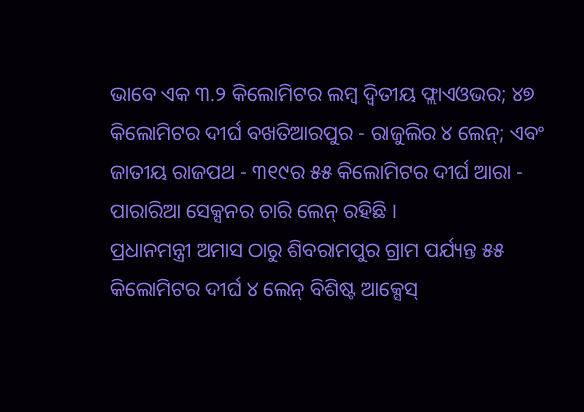ଭାବେ ଏକ ୩.୨ କିଲୋମିଟର ଲମ୍ବ ଦ୍ୱିତୀୟ ଫ୍ଲାଏଓଭର; ୪୭ କିଲୋମିଟର ଦୀର୍ଘ ବଖତିଆରପୁର - ରାଜୁଲିର ୪ ଲେନ୍; ଏବଂ ଜାତୀୟ ରାଜପଥ - ୩୧୯ର ୫୫ କିଲୋମିଟର ଦୀର୍ଘ ଆରା - ପାରାରିଆ ସେକ୍ସନର ଚାରି ଲେନ୍ ରହିଛି ।
ପ୍ରଧାନମନ୍ତ୍ରୀ ଅମାସ ଠାରୁ ଶିବରାମପୁର ଗ୍ରାମ ପର୍ଯ୍ୟନ୍ତ ୫୫ କିଲୋମିଟର ଦୀର୍ଘ ୪ ଲେନ୍ ବିଶିଷ୍ଟ ଆକ୍ସେସ୍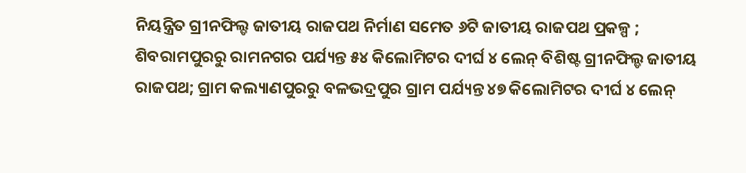ନିୟନ୍ତ୍ରିତ ଗ୍ରୀନଫିଲ୍ଡ ଜାତୀୟ ରାଜପଥ ନିର୍ମାଣ ସମେତ ୬ଟି ଜାତୀୟ ରାଜପଥ ପ୍ରକଳ୍ପ ; ଶିବରାମପୁରରୁ ରାମନଗର ପର୍ଯ୍ୟନ୍ତ ୫୪ କିଲୋମିଟର ଦୀର୍ଘ ୪ ଲେନ୍ ବିଶିଷ୍ଟ ଗ୍ରୀନଫିଲ୍ଡ ଜାତୀୟ ରାଜପଥ; ଗ୍ରାମ କଲ୍ୟାଣପୁରରୁ ବଳଭଦ୍ରପୁର ଗ୍ରାମ ପର୍ଯ୍ୟନ୍ତ ୪୭ କିଲୋମିଟର ଦୀର୍ଘ ୪ ଲେନ୍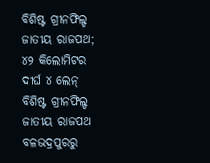ବିଶିଷ୍ଟ ଗ୍ରୀନଫିଲ୍ଡ ଜାତୀୟ ରାଜପଥ; ୪୨ କିଲୋମିଟର ଦୀର୍ଘ ୪ ଲେନ୍ ବିଶିଷ୍ଟ ଗ୍ରୀନଫିଲ୍ଡ ଜାତୀୟ ରାଜପଥ ବଳଭଦ୍ରପୁରରୁ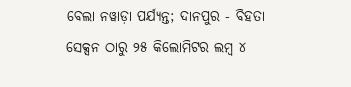ବେଲା ନୱାଡ଼ା ପର୍ଯ୍ୟନ୍ତ; ଦାନପୁର - ବିହତା ସେକ୍ସନ ଠାରୁ ୨୫ କିଲୋମିଟର ଲମ୍ବ ୪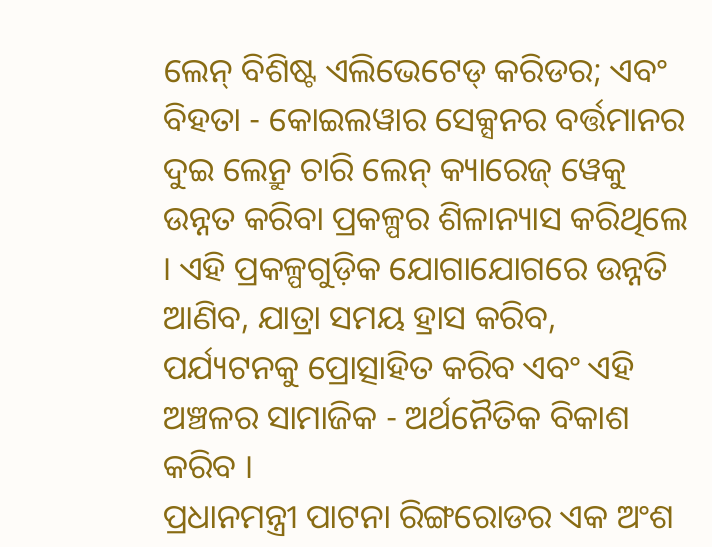ଲେନ୍ ବିଶିଷ୍ଟ ଏଲିଭେଟେଡ୍ କରିଡର; ଏବଂ ବିହତା - କୋଇଲୱାର ସେକ୍ସନର ବର୍ତ୍ତମାନର ଦୁଇ ଲେନ୍ରୁ ଚାରି ଲେନ୍ କ୍ୟାରେଜ୍ ୱେକୁ ଉନ୍ନତ କରିବା ପ୍ରକଳ୍ପର ଶିଳାନ୍ୟାସ କରିଥିଲେ । ଏହି ପ୍ରକଳ୍ପଗୁଡ଼ିକ ଯୋଗାଯୋଗରେ ଉନ୍ନତି ଆଣିବ, ଯାତ୍ରା ସମୟ ହ୍ରାସ କରିବ, ପର୍ଯ୍ୟଟନକୁ ପ୍ରୋତ୍ସାହିତ କରିବ ଏବଂ ଏହି ଅଞ୍ଚଳର ସାମାଜିକ - ଅର୍ଥନୈତିକ ବିକାଶ କରିବ ।
ପ୍ରଧାନମନ୍ତ୍ରୀ ପାଟନା ରିଙ୍ଗରୋଡର ଏକ ଅଂଶ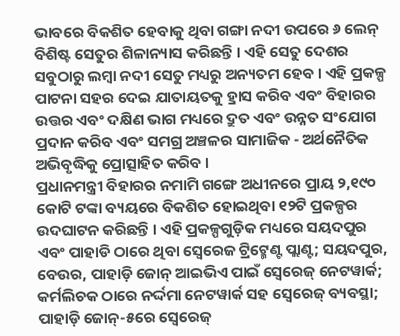ଭାବରେ ବିକଶିତ ହେବାକୁ ଥିବା ଗଙ୍ଗା ନଦୀ ଉପରେ ୬ ଲେନ୍ ବିଶିଷ୍ଟ ସେତୁର ଶିଳାନ୍ୟାସ କରିଛନ୍ତି । ଏହି ସେତୁ ଦେଶର ସବୁଠାରୁ ଲମ୍ବା ନଦୀ ସେତୁ ମଧ୍ୟରୁ ଅନ୍ୟତମ ହେବ । ଏହି ପ୍ରକଳ୍ପ ପାଟନା ସହର ଦେଇ ଯାତାୟତକୁ ହ୍ରାସ କରିବ ଏବଂ ବିହାରର ଉତ୍ତର ଏବଂ ଦକ୍ଷିଣ ଭାଗ ମଧ୍ୟରେ ଦ୍ରୁତ ଏବଂ ଉନ୍ନତ ସଂଯୋଗ ପ୍ରଦାନ କରିବ ଏବଂ ସମଗ୍ର ଅଞ୍ଚଳର ସାମାଜିକ - ଅର୍ଥନୈତିକ ଅଭିବୃଦ୍ଧିକୁ ପ୍ରୋତ୍ସାହିତ କରିବ ।
ପ୍ରଧାନମନ୍ତ୍ରୀ ବିହାରର ନମାମି ଗଙ୍ଗେ ଅଧୀନରେ ପ୍ରାୟ ୨,୧୯୦ କୋଟି ଟଙ୍କା ବ୍ୟୟରେ ବିକଶିତ ହୋଇଥିବା ୧୨ଟି ପ୍ରକଳ୍ପର ଉଦଘାଟନ କରିଛନ୍ତି । ଏହି ପ୍ରକଳ୍ପଗୁଡ଼ିକ ମଧ୍ୟରେ ସୟଦପୁର ଏବଂ ପାହାଡି ଠାରେ ଥିବା ସ୍ୱେରେଜ ଟ୍ରିଟ୍ମେଣ୍ଟ ପ୍ଲାଣ୍ଟ; ସୟଦପୁର, ବେଉର, ପାହାଡ଼ି ଜୋନ୍ ଆଇଭିଏ ପାଇଁ ସ୍ୱେରେଜ୍ ନେଟୱାର୍କ; କର୍ମଲିଚକ ଠାରେ ନର୍ଦ୍ଦମା ନେଟୱାର୍କ ସହ ସ୍ୱେରେଜ୍ ବ୍ୟବସ୍ଥା; ପାହାଡ଼ି ଜୋନ୍-୫ରେ ସ୍ୱେରେଜ୍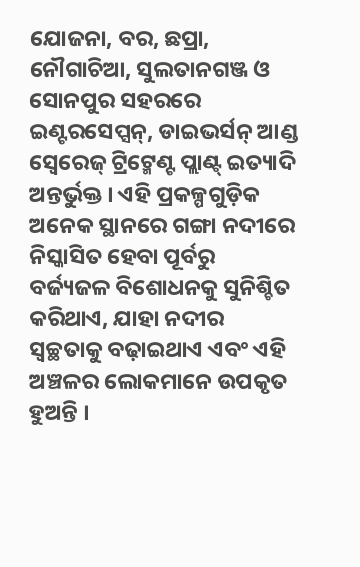ଯୋଜନା, ବର, ଛପ୍ରା, ନୌଗାଚିଆ, ସୁଲତାନଗଞ୍ଜ ଓ ସୋନପୁର ସହରରେ ଇଣ୍ଟରସେପ୍ସନ୍, ଡାଇଭର୍ସନ୍ ଆଣ୍ଡ ସ୍ୱେରେଜ୍ ଟ୍ରିଟ୍ମେଣ୍ଟ ପ୍ଲାଣ୍ଟ୍ ଇତ୍ୟାଦି ଅନ୍ତର୍ଭୁକ୍ତ । ଏହି ପ୍ରକଳ୍ପଗୁଡ଼ିକ ଅନେକ ସ୍ଥାନରେ ଗଙ୍ଗା ନଦୀରେ ନିସ୍କାସିତ ହେବା ପୂର୍ବରୁ ବର୍ଜ୍ୟଜଳ ବିଶୋଧନକୁ ସୁନିଶ୍ଚିତ କରିଥାଏ, ଯାହା ନଦୀର ସ୍ୱଚ୍ଛତାକୁ ବଢ଼ାଇଥାଏ ଏବଂ ଏହି ଅଞ୍ଚଳର ଲୋକମାନେ ଉପକୃତ ହୁଅନ୍ତି ।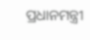ପ୍ରଧାନମନ୍ତ୍ରୀ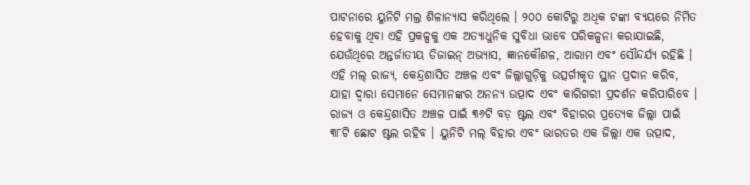ପାଟନାରେ ୟୁନିଟି ମଲ୍ର ଶିଳାନ୍ୟାସ କରିଥିଲେ । ୨୦୦ କୋଟିରୁ ଅଧିକ ଟଙ୍କା ବ୍ୟୟରେ ନିର୍ମିତ ହେବାକୁ ଥିବା ଏହି ପ୍ରକଳ୍ପକୁ ଏକ ଅତ୍ୟାଧୁନିକ ସୁବିଧା ଭାବେ ପରିକଳ୍ପନା କରାଯାଇଛି, ଯେଉଁଥିରେ ଅନ୍ତର୍ଜାତୀୟ ଡିଜାଇନ୍ ଅଭ୍ୟାସ, ଜ୍ଞାନକୌଶଳ, ଆରାମ ଏବଂ ସୌନ୍ଦର୍ଯ୍ୟ ରହିଛି । ଏହି ମଲ୍ ରାଜ୍ୟ, କେନ୍ଦ୍ରଶାସିତ ଅଞ୍ଚଳ ଏବଂ ଜିଲ୍ଲାଗୁଡ଼ିକୁ ଉତ୍ସର୍ଗୀକୃତ ସ୍ଥାନ ପ୍ରଦାନ କରିବ, ଯାହା ଦ୍ୱାରା ସେମାନେ ସେମାନଙ୍କର ଅନନ୍ୟ ଉତ୍ପାଦ ଏବଂ କାରିଗରୀ ପ୍ରଦର୍ଶନ କରିପାରିବେ ।
ରାଜ୍ୟ ଓ କେନ୍ଦ୍ରଶାସିତ ଅଞ୍ଚଳ ପାଇଁ ୩୬ଟି ବଡ଼ ଷ୍ଟଲ ଏବଂ ବିହାରର ପ୍ରତ୍ୟେକ ଜିଲ୍ଲା ପାଇଁ ୩୮ଟି ଛୋଟ ଷ୍ଟଲ ରହିବ । ୟୁନିଟି ମଲ୍ ବିହାର ଏବଂ ଭାରତର ଏକ ଜିଲ୍ଲା ଏକ ଉତ୍ପାଦ,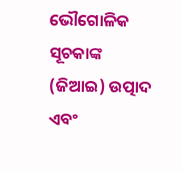ଭୌଗୋଳିକ ସୂଚକାଙ୍କ (ଜିଆଇ) ଉତ୍ପାଦ ଏବଂ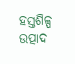ହସ୍ତଶିଳ୍ପ ଉତ୍ପାଦ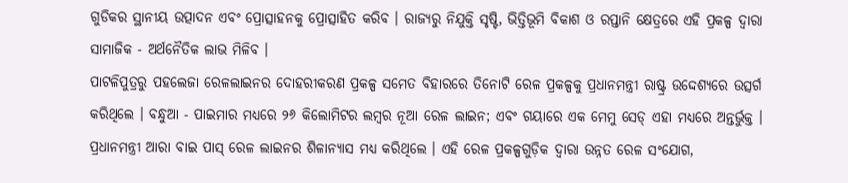ଗୁଡିକର ସ୍ଥାନୀୟ ଉତ୍ପାଦନ ଏବଂ ପ୍ରୋତ୍ସାହନକୁ ପ୍ରୋତ୍ସାହିତ କରିବ । ରାଜ୍ୟରୁ ନିଯୁକ୍ତି ସୃଷ୍ଟି, ଭିତ୍ତିଭୂମି ବିକାଶ ଓ ରପ୍ତାନି କ୍ଷେତ୍ରରେ ଏହି ପ୍ରକଳ୍ପ ଦ୍ୱାରା ସାମାଜିକ - ଅର୍ଥନୈତିକ ଲାଭ ମିଳିବ ।
ପାଟଳିପୁତ୍ରରୁ ପହଲେଜା ରେଳଲାଇନର ଦୋହରୀକରଣ ପ୍ରକଳ୍ପ ସମେତ ବିହାରରେ ତିନୋଟି ରେଳ ପ୍ରକଳ୍ପକୁ ପ୍ରଧାନମନ୍ତ୍ରୀ ରାଷ୍ଟ୍ର ଉଦ୍ଦେଶ୍ୟରେ ଉତ୍ସର୍ଗ କରିଥିଲେ । ବନ୍ଧୁଆ - ପାଇମାର ମଧ୍ୟରେ ୨୬ କିଲୋମିଟର ଲମ୍ବର ନୂଆ ରେଳ ଲାଇନ; ଏବଂ ଗୟାରେ ଏକ ମେମୁ ସେଡ୍ ଏହା ମଧ୍ୟରେ ଅନ୍ତର୍ଭୁକ୍ତ । ପ୍ରଧାନମନ୍ତ୍ରୀ ଆରା ବାଇ ପାସ୍ ରେଳ ଲାଇନର ଶିଳାନ୍ୟାସ ମଧ୍ୟ କରିଥିଲେ । ଏହି ରେଳ ପ୍ରକଳ୍ପଗୁଡ଼ିକ ଦ୍ୱାରା ଉନ୍ନତ ରେଳ ସଂଯୋଗ,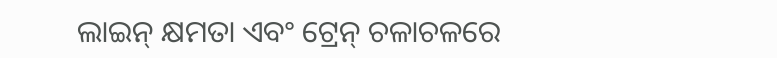ଲାଇନ୍ କ୍ଷମତା ଏବଂ ଟ୍ରେନ୍ ଚଳାଚଳରେ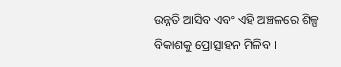ଉନ୍ନତି ଆସିବ ଏବଂ ଏହି ଅଞ୍ଚଳରେ ଶିଳ୍ପ ବିକାଶକୁ ପ୍ରୋତ୍ସାହନ ମିଳିବ ।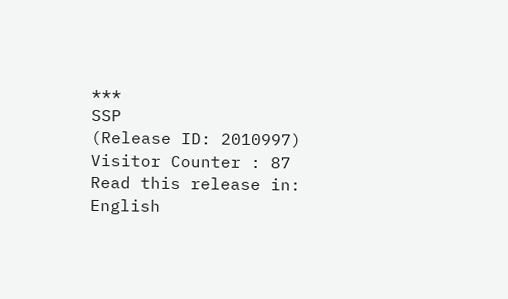***
SSP
(Release ID: 2010997)
Visitor Counter : 87
Read this release in:
English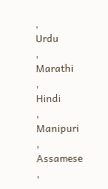,
Urdu
,
Marathi
,
Hindi
,
Manipuri
,
Assamese
,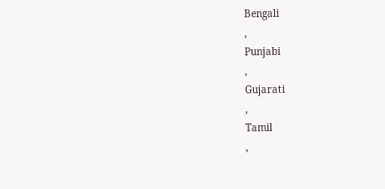Bengali
,
Punjabi
,
Gujarati
,
Tamil
,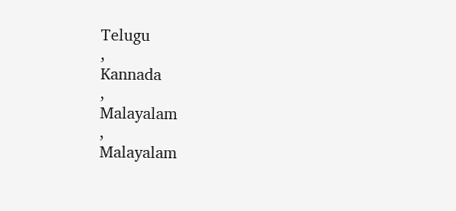Telugu
,
Kannada
,
Malayalam
,
Malayalam